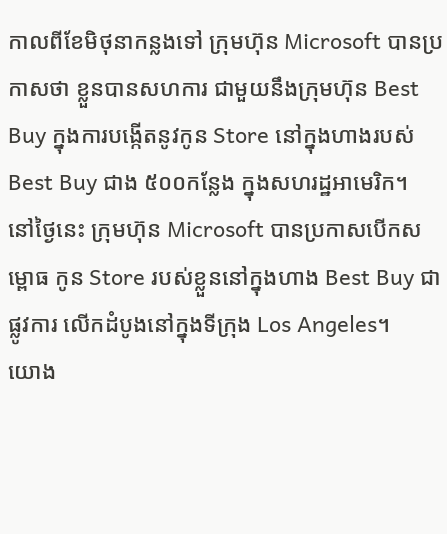កាលពីខែមិថុនាកន្លងទៅ ក្រុមហ៊ុន Microsoft បានប្រកាសថា ខ្លួនបានសហការ ជាមួយនឹងក្រុមហ៊ុន Best Buy ក្នុងការបង្កើតនូវកូន Store នៅក្នុងហាងរបស់ Best Buy ជាង ៥០០កន្លែង ក្នុងសហរដ្ឋអាមេរិក។
នៅថ្ងៃនេះ ក្រុមហ៊ុន Microsoft បានប្រកាសបើកសម្ពោធ កូន Store របស់ខ្លួននៅក្នុងហាង Best Buy ជាផ្លូវការ លើកដំបូងនៅក្នុងទីក្រុង Los Angeles។
យោង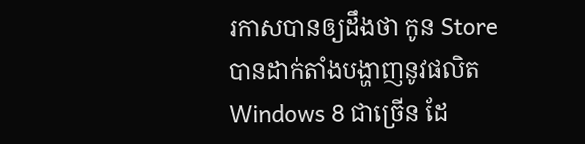រកាសបានឲ្យដឹងថា កូន Store បានដាក់តាំងបង្ហាញនូវផលិត Windows 8 ជាច្រើន ដែ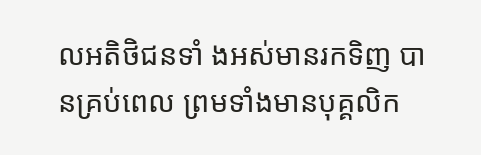លអតិថិជនទាំ ងអស់មានរកទិញ បានគ្រប់ពេល ព្រមទាំងមានបុគ្គលិក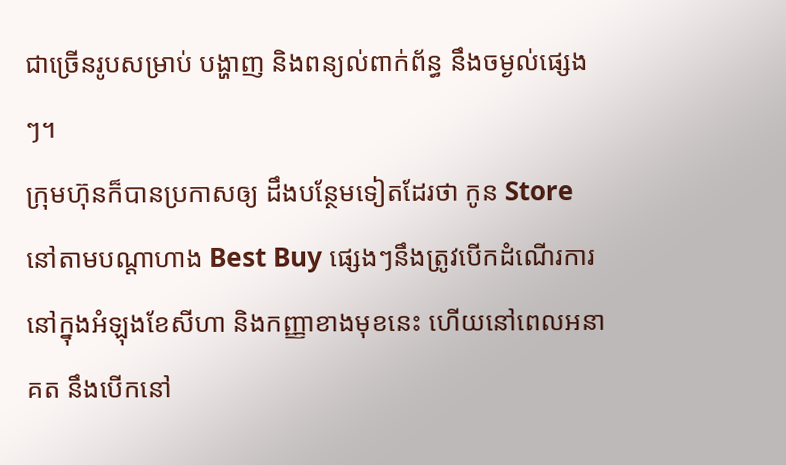ជាច្រើនរូបសម្រាប់ បង្ហាញ និងពន្យល់ពាក់ព័ន្ធ នឹងចម្ងល់ផ្សេងៗ។
ក្រុមហ៊ុនក៏បានប្រកាសឲ្យ ដឹងបន្ថែមទៀតដែរថា កូន Store នៅតាមបណ្ដាហាង Best Buy ផ្សេងៗនឹងត្រូវបើកដំណើរការ នៅក្នុងអំឡុងខែសីហា និងកញ្ញាខាងមុខនេះ ហើយនៅពេលអនាគត នឹងបើកនៅ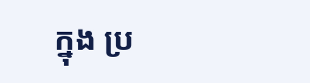ក្នុង ប្រ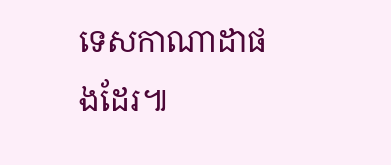ទេសកាណាដាផងដែរ៕